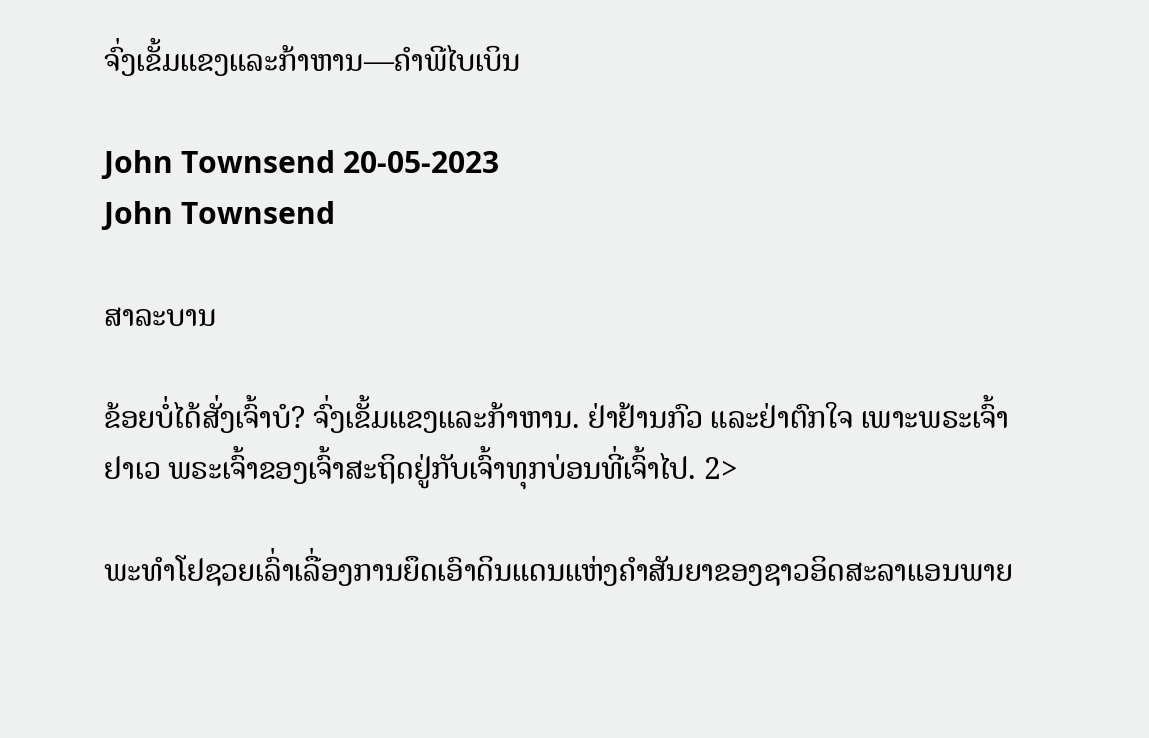ຈົ່ງເຂັ້ມແຂງແລະກ້າຫານ—ຄຳພີໄບເບິນ

John Townsend 20-05-2023
John Townsend

ສາລະບານ

ຂ້ອຍບໍ່ໄດ້ສັ່ງເຈົ້າບໍ? ຈົ່ງເຂັ້ມແຂງແລະກ້າຫານ. ຢ່າຢ້ານກົວ ແລະຢ່າຕົກໃຈ ເພາະພຣະເຈົ້າຢາເວ ພຣະເຈົ້າຂອງເຈົ້າສະຖິດຢູ່ກັບເຈົ້າທຸກບ່ອນທີ່ເຈົ້າໄປ. 2>

ພະທຳໂຢຊວຍເລົ່າເລື່ອງການຍຶດເອົາດິນແດນແຫ່ງຄຳສັນຍາຂອງຊາວອິດສະລາແອນພາຍ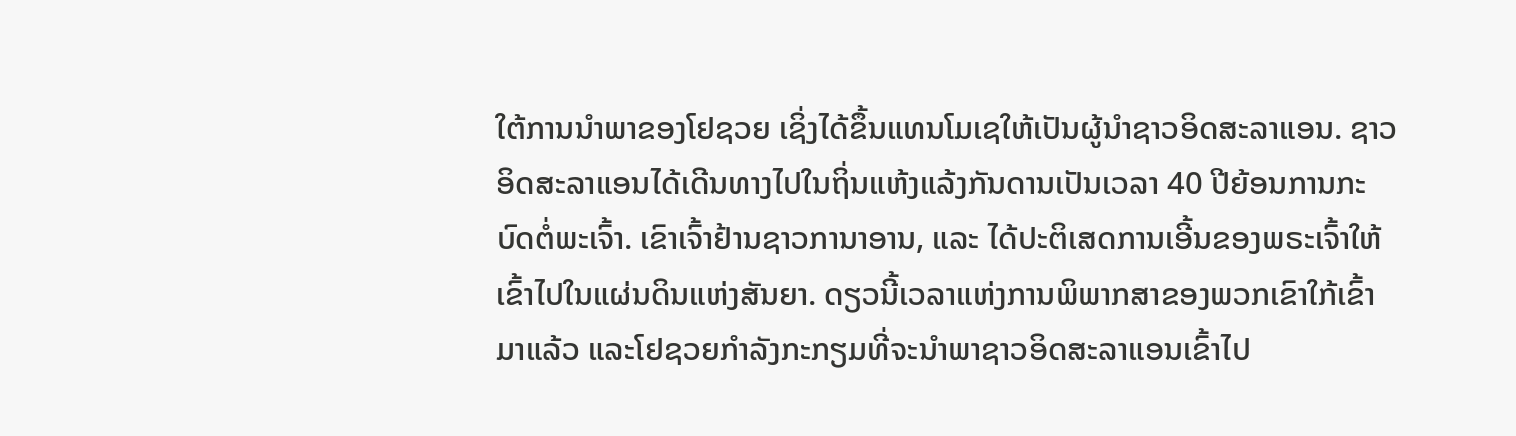ໃຕ້ການນຳພາຂອງໂຢຊວຍ ເຊິ່ງໄດ້ຂຶ້ນແທນໂມເຊໃຫ້ເປັນຜູ້ນຳຊາວອິດສະລາແອນ. ຊາວອິດສະລາແອນໄດ້ເດີນທາງໄປໃນຖິ່ນແຫ້ງແລ້ງກັນດານເປັນເວລາ 40 ປີຍ້ອນການກະບົດຕໍ່ພະເຈົ້າ. ເຂົາເຈົ້າຢ້ານຊາວການາອານ, ແລະ ໄດ້ປະຕິເສດການເອີ້ນຂອງພຣະເຈົ້າໃຫ້ເຂົ້າໄປໃນແຜ່ນດິນແຫ່ງສັນຍາ. ດຽວນີ້ເວລາແຫ່ງການພິພາກສາຂອງພວກເຂົາໃກ້ເຂົ້າມາແລ້ວ ແລະໂຢຊວຍກຳລັງກະກຽມທີ່ຈະນຳພາຊາວອິດສະລາແອນເຂົ້າໄປ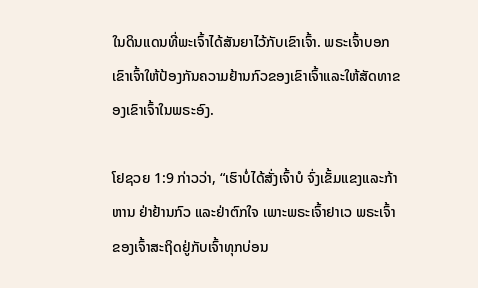ໃນດິນແດນທີ່ພະເຈົ້າໄດ້ສັນຍາໄວ້ກັບເຂົາເຈົ້າ. ພຣະເຈົ້າບອກເຂົາເຈົ້າໃຫ້ປ້ອງກັນຄວາມຢ້ານກົວຂອງເຂົາເຈົ້າແລະໃຫ້ສັດທາຂອງເຂົາເຈົ້າໃນພຣະອົງ.

ໂຢຊວຍ 1:9 ກ່າວວ່າ, “ເຮົາບໍ່ໄດ້ສັ່ງເຈົ້າບໍ ຈົ່ງເຂັ້ມແຂງແລະກ້າຫານ ຢ່າຢ້ານກົວ ແລະຢ່າຕົກໃຈ ເພາະພຣະເຈົ້າຢາເວ ພຣະເຈົ້າຂອງເຈົ້າສະຖິດຢູ່ກັບເຈົ້າທຸກບ່ອນ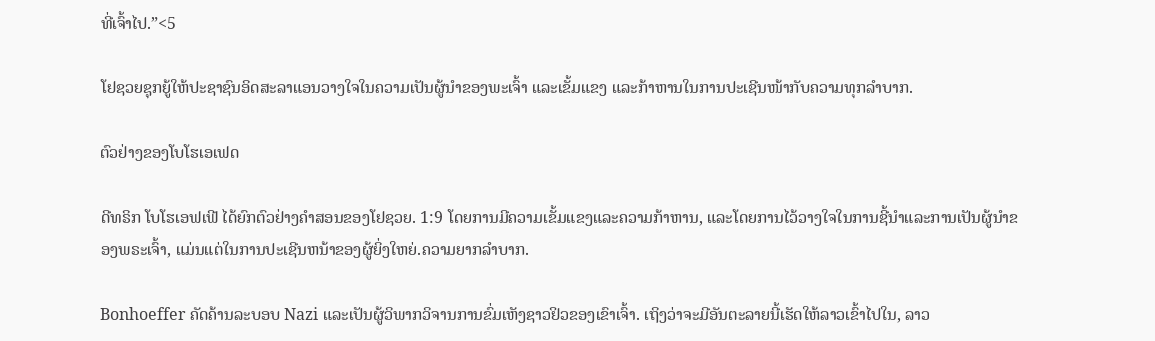ທີ່ເຈົ້າໄປ.”<5

ໂຢຊວຍຊຸກຍູ້ໃຫ້ປະຊາຊົນອິດສະລາແອນວາງໃຈໃນຄວາມເປັນຜູ້ນໍາຂອງພະເຈົ້າ ແລະເຂັ້ມແຂງ ແລະກ້າຫານໃນການປະເຊີນໜ້າກັບຄວາມທຸກລຳບາກ.

ຕົວຢ່າງຂອງໂບໂຮເອເຟດ

ດີທຣິກ ໂບໂຮເອຟເຟີ ໄດ້ຍົກຕົວຢ່າງຄຳສອນຂອງໂຢຊວຍ. 1:9 ໂດຍການມີຄວາມເຂັ້ມແຂງແລະຄວາມກ້າຫານ, ແລະໂດຍການໄວ້ວາງໃຈໃນການຊີ້ນໍາແລະການເປັນຜູ້ນໍາຂອງພຣະເຈົ້າ, ແມ່ນແຕ່ໃນການປະເຊີນຫນ້າຂອງຜູ້ຍິ່ງໃຫຍ່.ຄວາມຍາກລໍາບາກ.

Bonhoeffer ຄັດຄ້ານລະບອບ Nazi ແລະເປັນຜູ້ວິພາກວິຈານການຂົ່ມເຫັງຊາວຢິວຂອງເຂົາເຈົ້າ. ເຖິງວ່າຈະມີອັນຕະລາຍນີ້ເຮັດໃຫ້ລາວເຂົ້າໄປໃນ, ລາວ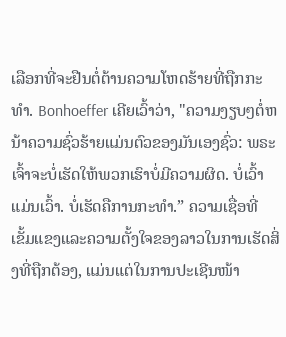ເລືອກທີ່ຈະຢືນຕໍ່ຕ້ານຄວາມໂຫດຮ້າຍທີ່ຖືກກະທໍາ. Bonhoeffer ເຄີຍເວົ້າວ່າ, "ຄວາມງຽບໆຕໍ່ຫນ້າຄວາມຊົ່ວຮ້າຍແມ່ນຕົວຂອງມັນເອງຊົ່ວ: ພຣະເຈົ້າຈະບໍ່ເຮັດໃຫ້ພວກເຮົາບໍ່ມີຄວາມຜິດ. ບໍ່ເວົ້າແມ່ນເວົ້າ. ບໍ່ເຮັດຄືການກະທຳ.” ຄວາມເຊື່ອທີ່ເຂັ້ມແຂງແລະຄວາມຕັ້ງໃຈຂອງລາວໃນການເຮັດສິ່ງທີ່ຖືກຕ້ອງ, ແມ່ນແຕ່ໃນການປະເຊີນໜ້າ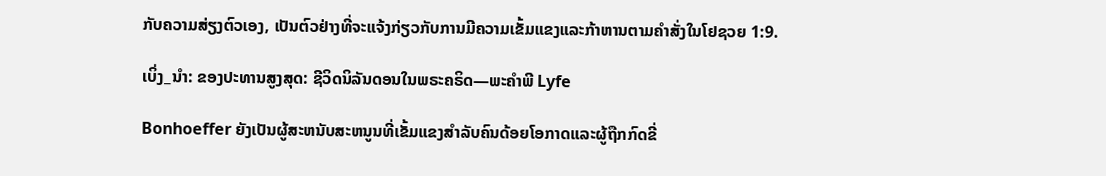ກັບຄວາມສ່ຽງຕົວເອງ, ເປັນຕົວຢ່າງທີ່ຈະແຈ້ງກ່ຽວກັບການມີຄວາມເຂັ້ມແຂງແລະກ້າຫານຕາມຄຳສັ່ງໃນໂຢຊວຍ 1:9.

ເບິ່ງ_ນຳ: ຂອງປະທານສູງສຸດ: ຊີວິດນິລັນດອນໃນພຣະຄຣິດ—ພະຄໍາພີ Lyfe

Bonhoeffer ຍັງເປັນຜູ້ສະຫນັບສະຫນູນທີ່ເຂັ້ມແຂງສໍາລັບຄົນດ້ອຍໂອກາດແລະຜູ້ຖືກກົດຂີ່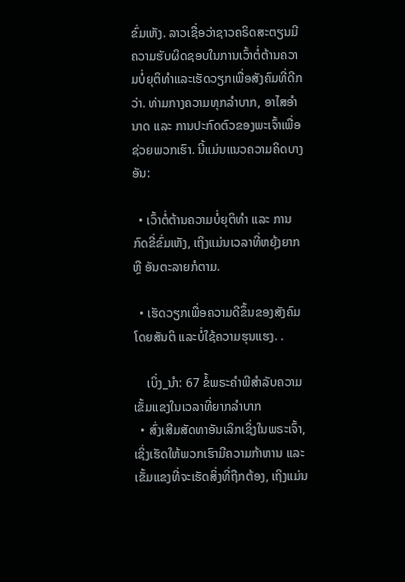ຂົ່ມເຫັງ. ລາວເຊື່ອວ່າຊາວຄຣິດສະຕຽນມີຄວາມຮັບຜິດຊອບໃນການເວົ້າຕໍ່ຕ້ານຄວາມບໍ່ຍຸຕິທໍາແລະເຮັດວຽກເພື່ອສັງຄົມທີ່ດີກວ່າ. ທ່າມກາງຄວາມທຸກລຳບາກ, ອາໄສອຳນາດ ແລະ ການປະກົດຕົວຂອງພະເຈົ້າເພື່ອຊ່ວຍພວກເຮົາ. ນີ້ແມ່ນແນວຄວາມຄິດບາງອັນ:

  • ເວົ້າຕໍ່ຕ້ານຄວາມບໍ່ຍຸຕິທຳ ແລະ ການກົດຂີ່ຂົ່ມເຫັງ, ເຖິງແມ່ນເວລາທີ່ຫຍຸ້ງຍາກ ຫຼື ອັນຕະລາຍກໍຕາມ.

  • ເຮັດວຽກເພື່ອຄວາມດີຂຶ້ນຂອງສັງຄົມໂດຍສັນຕິ ແລະບໍ່ໃຊ້ຄວາມຮຸນແຮງ. .

    ເບິ່ງ_ນຳ: 67 ຂໍ້ພຣະຄໍາພີສໍາລັບຄວາມເຂັ້ມແຂງໃນເວລາທີ່ຍາກລໍາບາກ
  • ສົ່ງເສີມສັດທາອັນເລິກເຊິ່ງໃນພຣະເຈົ້າ, ເຊິ່ງເຮັດໃຫ້ພວກເຮົາມີຄວາມກ້າຫານ ແລະ ເຂັ້ມແຂງທີ່ຈະເຮັດສິ່ງທີ່ຖືກຕ້ອງ, ເຖິງແມ່ນ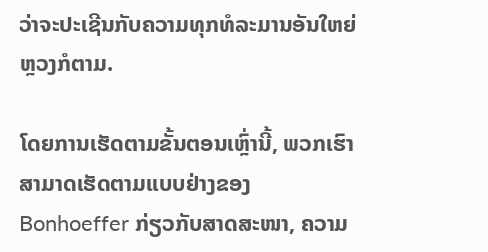ວ່າຈະປະເຊີນກັບຄວາມທຸກທໍລະມານອັນໃຫຍ່ຫຼວງກໍຕາມ.

ໂດຍການເຮັດຕາມຂັ້ນຕອນເຫຼົ່ານີ້, ພວກເຮົາສາມາດເຮັດຕາມແບບຢ່າງຂອງ Bonhoeffer ກ່ຽວກັບສາດສະໜາ, ຄວາມ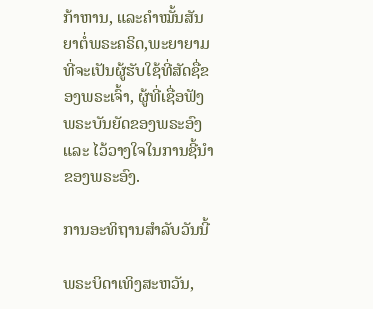ກ້າຫານ, ແລະຄຳໝັ້ນສັນຍາຕໍ່ພຣະຄຣິດ,ພະຍາຍາມທີ່ຈະເປັນຜູ້ຮັບໃຊ້ທີ່ສັດຊື່ຂອງພຣະເຈົ້າ, ຜູ້ທີ່ເຊື່ອຟັງພຣະບັນຍັດຂອງພຣະອົງ ແລະ ໄວ້ວາງໃຈໃນການຊີ້ນຳຂອງພຣະອົງ.

ການອະທິຖານສຳລັບວັນນີ້

ພຣະບິດາເທິງສະຫວັນ,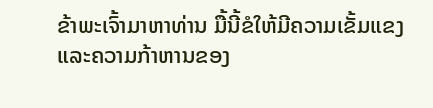ຂ້າພະເຈົ້າມາຫາທ່ານ ມື້ນີ້ຂໍໃຫ້ມີຄວາມເຂັ້ມແຂງແລະຄວາມກ້າຫານຂອງ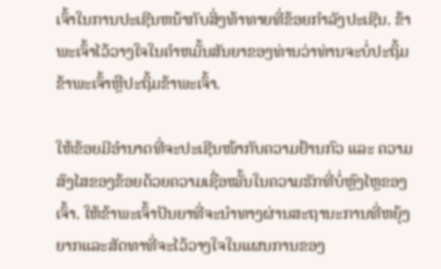ເຈົ້າໃນການປະເຊີນຫນ້າກັບສິ່ງທ້າທາຍທີ່ຂ້ອຍກໍາລັງປະເຊີນ. ຂ້າພະເຈົ້າໄວ້ວາງໃຈໃນຄໍາຫມັ້ນສັນຍາຂອງທ່ານວ່າທ່ານຈະບໍ່ປະຖິ້ມຂ້າພະເຈົ້າຫຼືປະຖິ້ມຂ້າພະເຈົ້າ.

ໃຫ້ຂ້ອຍມີອຳນາດທີ່ຈະປະເຊີນໜ້າກັບຄວາມຢ້ານກົວ ແລະ ຄວາມສົງໄສຂອງຂ້ອຍດ້ວຍຄວາມເຊື່ອໝັ້ນໃນຄວາມຮັກທີ່ບໍ່ຫຼົງໄຫຼຂອງເຈົ້າ. ໃຫ້ຂ້າພະເຈົ້າປັນຍາທີ່ຈະນໍາທາງຜ່ານສະຖານະການທີ່ຫຍຸ້ງຍາກແລະສັດທາທີ່ຈະໄວ້ວາງໃຈໃນແຜນການຂອງ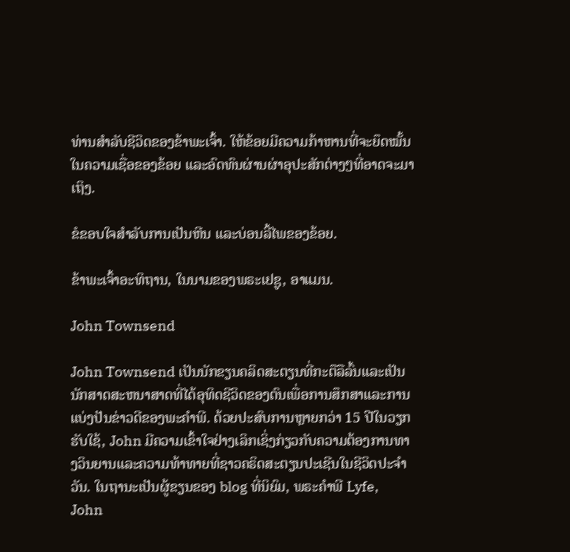ທ່ານສໍາລັບຊີວິດຂອງຂ້າພະເຈົ້າ. ໃຫ້ຂ້ອຍມີຄວາມກ້າຫານທີ່ຈະຍຶດໝັ້ນໃນຄວາມເຊື່ອຂອງຂ້ອຍ ແລະອົດທົນຜ່ານຜ່າອຸປະສັກຕ່າງໆທີ່ອາດຈະມາເຖິງ.

ຂໍຂອບໃຈສຳລັບການເປັນຫີນ ແລະບ່ອນລີ້ໄພຂອງຂ້ອຍ.

ຂ້າພະເຈົ້າອະທິຖານ, ໃນນາມຂອງພຣະເຢຊູ, ອາແມນ.

John Townsend

John Townsend ເປັນນັກຂຽນຄລິດສະຕຽນທີ່ກະຕືລືລົ້ນແລະເປັນນັກສາດສະຫນາສາດທີ່ໄດ້ອຸທິດຊີວິດຂອງຕົນເພື່ອການສຶກສາແລະການແບ່ງປັນຂ່າວດີຂອງພະຄໍາພີ. ດ້ວຍປະສົບການຫຼາຍກວ່າ 15 ປີໃນວຽກຮັບໃຊ້, John ມີຄວາມເຂົ້າໃຈຢ່າງເລິກເຊິ່ງກ່ຽວກັບຄວາມຕ້ອງການທາງວິນຍານແລະຄວາມທ້າທາຍທີ່ຊາວຄຣິດສະຕຽນປະເຊີນໃນຊີວິດປະຈໍາວັນ. ໃນຖານະເປັນຜູ້ຂຽນຂອງ blog ທີ່ນິຍົມ, ພຣະຄໍາພີ Lyfe, John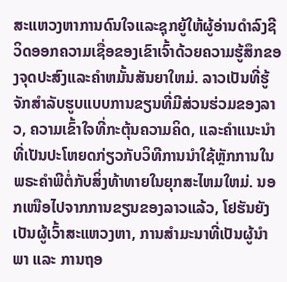ສະແຫວງຫາການດົນໃຈແລະຊຸກຍູ້ໃຫ້ຜູ້ອ່ານດໍາລົງຊີວິດອອກຄວາມເຊື່ອຂອງເຂົາເຈົ້າດ້ວຍຄວາມຮູ້ສຶກຂອງຈຸດປະສົງແລະຄໍາຫມັ້ນສັນຍາໃຫມ່. ລາວເປັນທີ່ຮູ້ຈັກສໍາລັບຮູບແບບການຂຽນທີ່ມີສ່ວນຮ່ວມຂອງລາວ, ຄວາມເຂົ້າໃຈທີ່ກະຕຸ້ນຄວາມຄິດ, ແລະຄໍາແນະນໍາທີ່ເປັນປະໂຫຍດກ່ຽວກັບວິທີການນໍາໃຊ້ຫຼັກການໃນພຣະຄໍາພີຕໍ່ກັບສິ່ງທ້າທາຍໃນຍຸກສະໄຫມໃຫມ່. ນອກເໜືອໄປຈາກການຂຽນຂອງລາວແລ້ວ, ໂຢຮັນຍັງເປັນຜູ້ເວົ້າສະແຫວງຫາ, ການສຳມະນາທີ່ເປັນຜູ້ນຳພາ ແລະ ການຖອ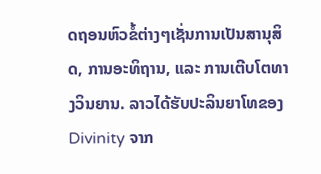ດຖອນຫົວຂໍ້ຕ່າງໆເຊັ່ນການເປັນສານຸສິດ, ການອະທິຖານ, ແລະ ການເຕີບໂຕທາງວິນຍານ. ລາວໄດ້ຮັບປະລິນຍາໂທຂອງ Divinity ຈາກ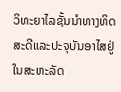ວິທະຍາໄລຊັ້ນນໍາທາງທິດສະດີແລະປະຈຸບັນອາໄສຢູ່ໃນສະຫະລັດ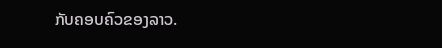ກັບຄອບຄົວຂອງລາວ.